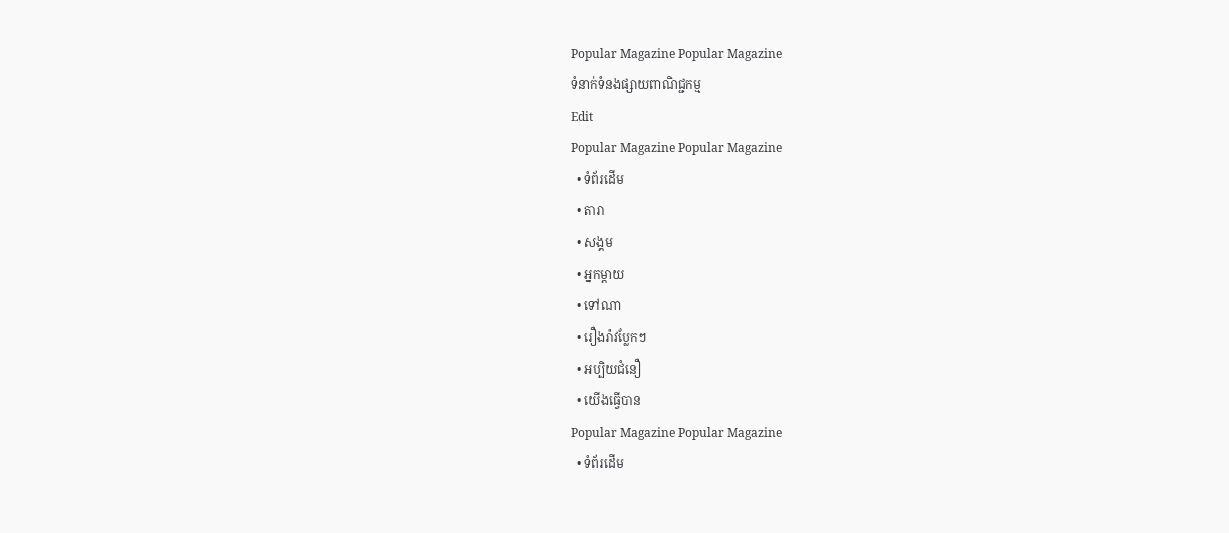Popular Magazine Popular Magazine
ទំនាក់ទំនងផ្សាយពាណិជ្ជកម្ម
Edit
Popular Magazine Popular Magazine
  • ទំព័រដើម
  • តារា
  • សង្គម
  • អ្នកម្តាយ
  • ទៅណា
  • រឿងរ៉ាវប្លែកៗ
  • អប្បិយជំនឿ
  • យើងធ្វើបាន
Popular Magazine Popular Magazine
  • ទំព័រដើម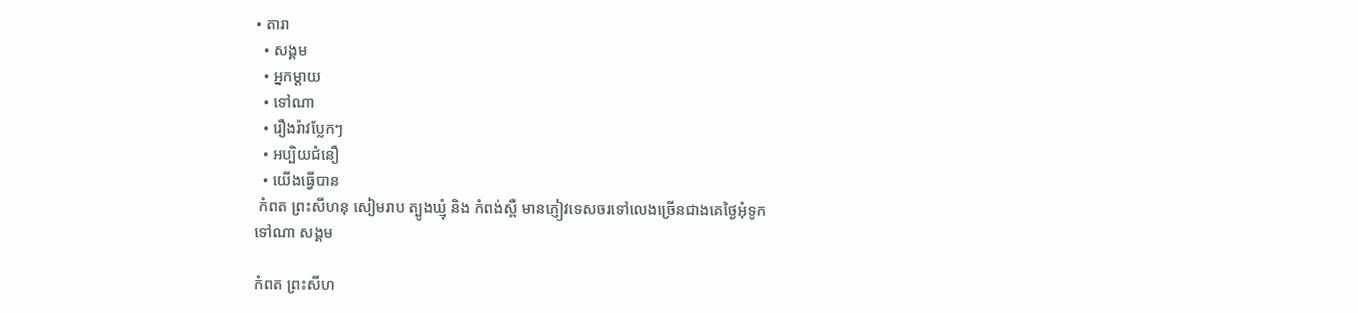• តារា
  • សង្គម
  • អ្នកម្ដាយ
  • ទៅណា
  • រឿងរ៉ាវប្លែកៗ
  • អប្បិយជំនឿ
  • យើងធ្វើបាន
 កំពត ព្រះសីហនុ សៀមរាប ត្បូងឃ្មុំ និង កំពង់ស្ពឺ មានភ្ញៀវទេសចរទៅលេងច្រើនជាងគេថ្ងៃអុំទូក
ទៅណា សង្គម

កំពត ព្រះសីហ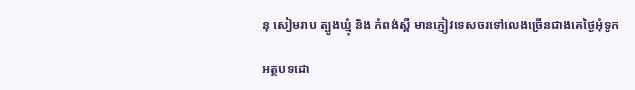នុ សៀមរាប ត្បូងឃ្មុំ និង កំពង់ស្ពឺ មានភ្ញៀវទេសចរទៅលេងច្រើនជាងគេថ្ងៃអុំទូក

អត្ថបទដោ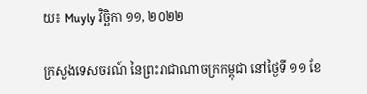យ៖ Muyly វិច្ឆិកា ១១, ២០២២

ក្រសួងទេសចរណ៍ នៃព្រះរាជាណាចក្រកម្ពុជា នៅថ្ងៃទី ១១ ខែ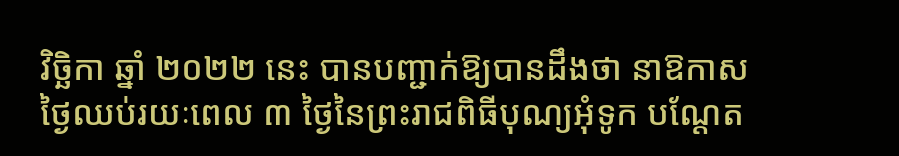វិច្ឆិកា ឆ្នាំ ២០២២ នេះ បានបញ្ជាក់ឱ្យបានដឹងថា នាឱកាសថ្ងៃឈប់រយៈពេល ៣ ថ្ងៃនៃព្រះរាជពិធីបុណ្យអុំទូក បណ្តែត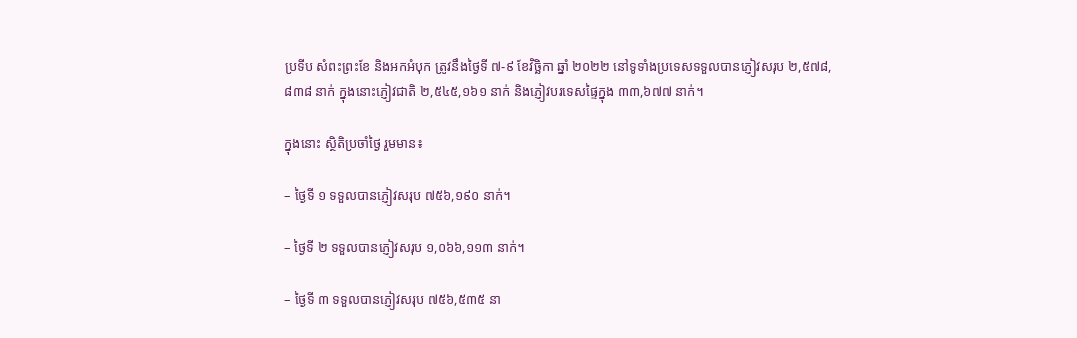ប្រទីប សំពះព្រះខែ និងអកអំបុក ត្រូវនឹងថ្ងៃទី ៧-៩ ខែវិច្ឆិកា ឆ្នាំ ២០២២ នៅទូទាំងប្រទេសទទួលបានភ្ញៀវសរុប ២,៥៧៨,៨៣៨ នាក់ ក្នុងនោះភ្ញៀវជាតិ ២,៥៤៥,១៦១ នាក់ និងភ្ញៀវបរទេសផ្ទៃក្នុង ៣៣,៦៧៧ នាក់។

ក្នុងនោះ ស្ថិតិប្រចាំថ្ងៃ រួមមាន៖

– ថ្ងៃទី ១ ទទួលបានភ្ញៀវសរុប ៧៥៦,១៩០ នាក់។

– ថ្ងៃទី ២ ទទួលបានភ្ញៀវសរុប ១,០៦៦,១១៣ នាក់។

– ថ្ងៃទី ៣ ទទួលបានភ្ញៀវសរុប ៧៥៦,៥៣៥ នា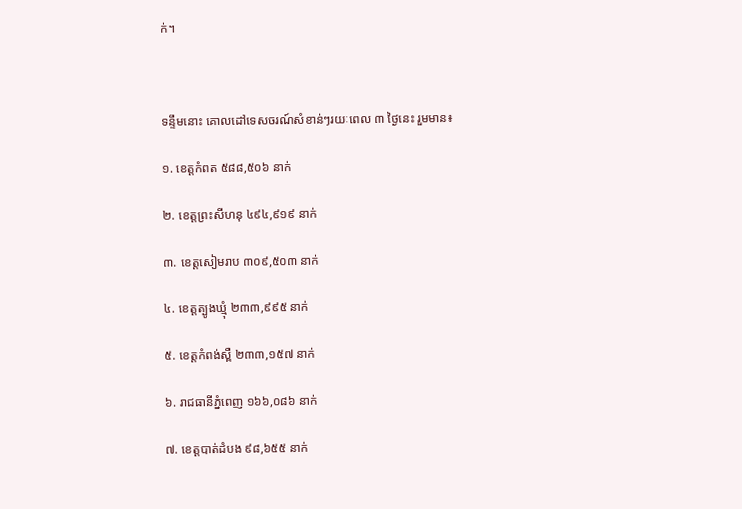ក់។



ទន្ទឹមនោះ គោលដៅទេសចរណ៍សំខាន់ៗរយៈពេល ៣ ថ្ងៃនេះ រួមមាន៖

១. ខេត្តកំពត ៥៨៨,៥០៦ នាក់

២. ខេត្តព្រះសីហនុ ៤៩៤,៩១៩ នាក់

៣. ខេត្តសៀមរាប ៣០៩,៥០៣ នាក់

៤. ខេត្តត្បូងឃ្មុំ ២៣៣,៩៩៥ នាក់

៥. ខេត្តកំពង់ស្ពឺ ២៣៣,១៥៧ នាក់

៦. រាជធានីភ្នំពេញ ១៦៦,០៨៦ នាក់

៧. ខេត្តបាត់ដំបង ៩៨,៦៥៥ នាក់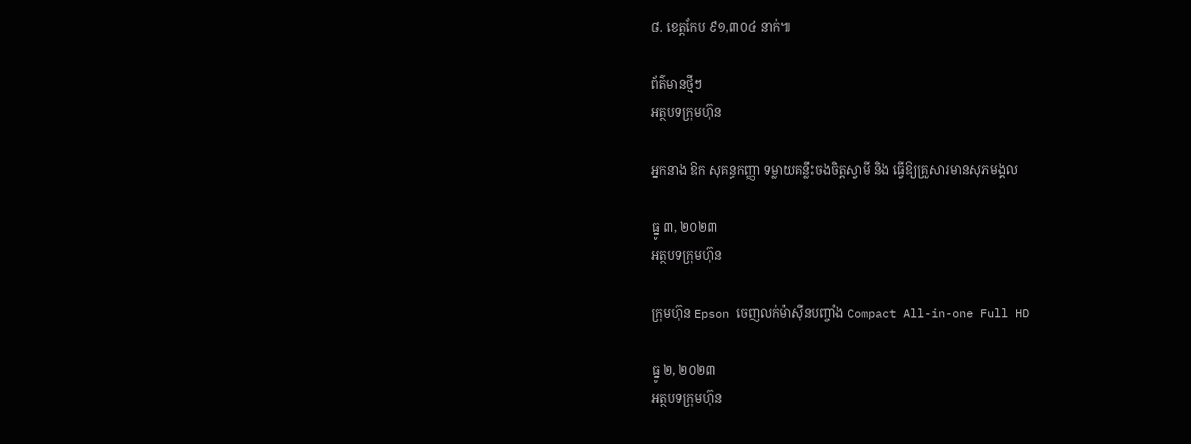៨. ខេត្តកែប ៩១,៣០៤ នាក់៕

ព័ត៌មានថ្មីៗ
អត្ថបទក្រុមហ៊ុន

អ្នកនាង ឱក សុគន្ធកញ្ញា ទម្លាយគន្លឹះចងចិត្តស្វាមី និង ធ្វើឱ្យគ្រួសារមានសុភមង្គល

ធ្នូ ៣, ២០២៣
អត្ថបទក្រុមហ៊ុន

ក្រុមហ៊ុន Epson ចេញលក់ម៉ាស៊ីនបញ្ចាំង Compact All-in-one Full HD

ធ្នូ ២, ២០២៣
អត្ថបទក្រុមហ៊ុន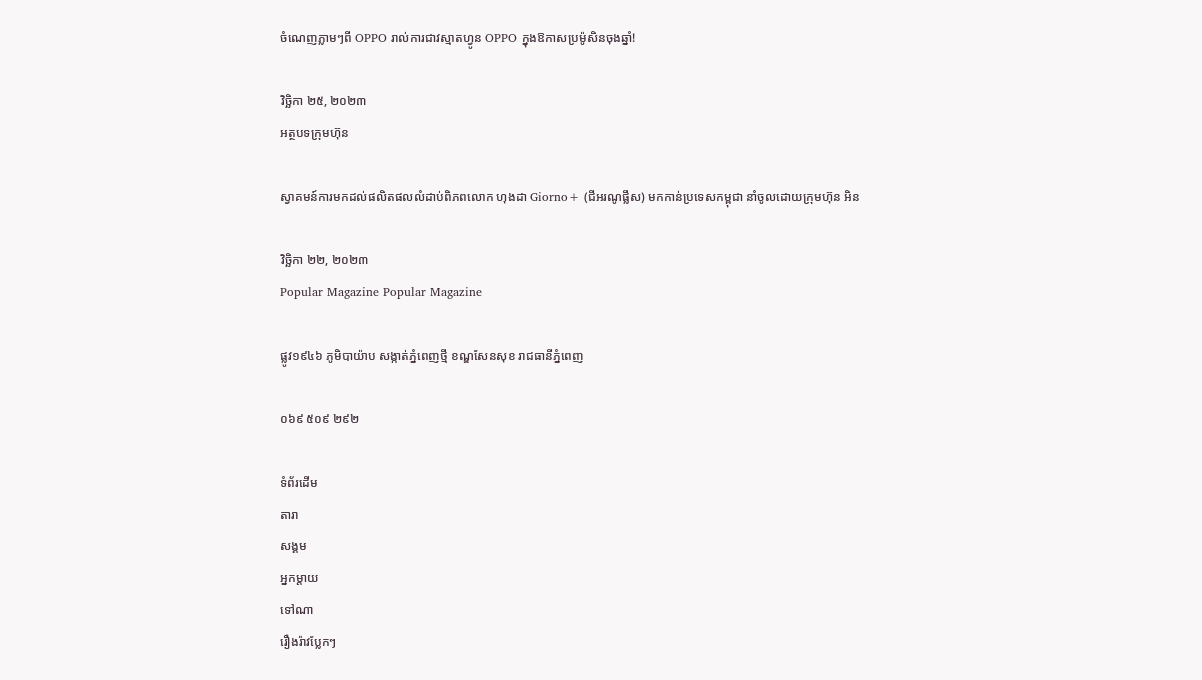ចំណេញភ្លាមៗពី OPPO រាល់ការជាវស្មាតហ្វូន OPPO ក្នុងឱកាសប្រម៉ូសិនចុងឆ្នាំ!

វិច្ឆិកា ២៥, ២០២៣
អត្ថបទក្រុមហ៊ុន

ស្វាគមន៍ការមកដល់ផលិតផលលំដាប់ពិភពលោក ហុងដា Giorno+ (ជីអរណូផ្លឹស) មកកាន់ប្រទេសកម្ពុជា នាំចូលដោយក្រុមហ៊ុន អិន

វិច្ឆិកា ២២, ២០២៣
Popular Magazine Popular Magazine

ផ្លូវ១៩៤៦ ភូមិបាយ៉ាប សង្កាត់ភ្នំពេញថ្មី ខណ្ឌសែនសុខ រាជធានីភ្នំពេញ

០៦៩ ៥០៩ ២៩២

ទំព័រដើម
តារា
សង្គម
អ្នកម្តាយ
ទៅណា
រឿងរ៉ាវប្លែកៗ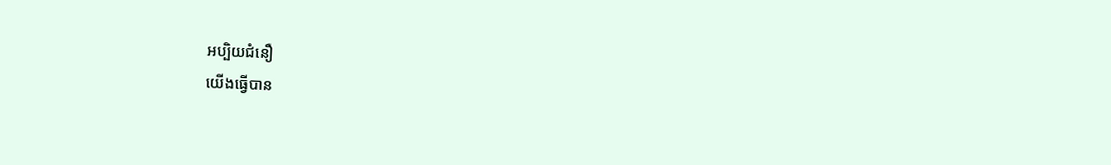អប្បិយជំនឿ
យើងធ្វើបាន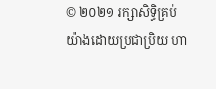© ២០២១ រក្សាសិទ្ធិគ្រប់យ៉ាងដោយប្រជាប្រិយ ហា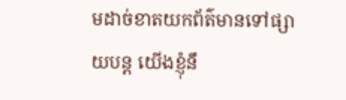មដាច់ខាតយកព័ត៌មានទៅផ្សាយបន្ត យើងខ្ញុំនឹ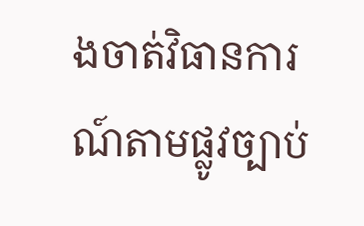ងចាត់វិធានការណ៍តាមផ្លូវច្បាប់